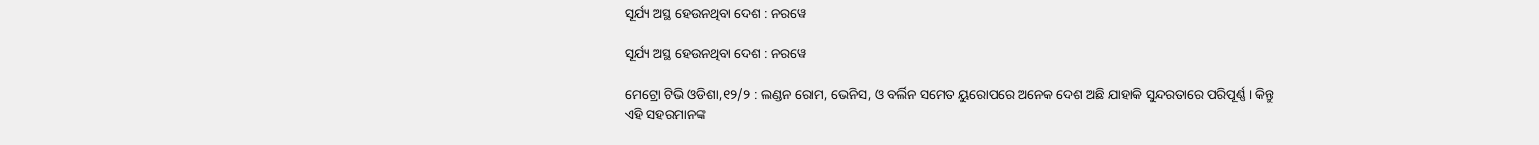ସୂର୍ଯ୍ୟ ଅସ୍ଥ ହେଉନଥିବା ଦେଶ : ନରୱେ

ସୂର୍ଯ୍ୟ ଅସ୍ଥ ହେଉନଥିବା ଦେଶ : ନରୱେ

ମେଟ୍ରୋ ଟିଭି ଓଡିଶା,୧୨/୨ : ଲଣ୍ଡନ ରୋମ, ଭେନିସ, ଓ ବର୍ଲିନ ସମେତ ୟୁରୋପରେ ଅନେକ ଦେଶ ଅଛି ଯାହାକି ସୁନ୍ଦରତାରେ ପରିପୂର୍ଣ୍ଣ । କିନ୍ତୁ ଏହି ସହରମାନଙ୍କ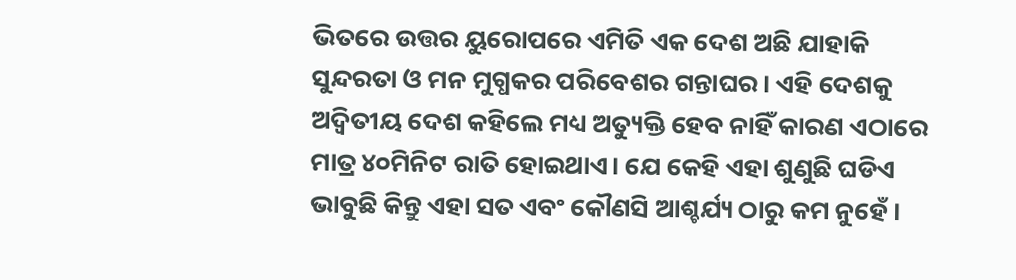ଭିତରେ ଉତ୍ତର ୟୁରୋପରେ ଏମିତି ଏକ ଦେଶ ଅଛି ଯାହାକି ସୁନ୍ଦରତା ଓ ମନ ମୁଗ୍ଧକର ପରିବେଶର ଗନ୍ତାଘର। ଏହି ଦେଶକୁ ଅଦ୍ୱିତୀୟ ଦେଶ କହିଲେ ମଧ୍ୟ ଅତ୍ୟୁକ୍ତି ହେବ ନାହିଁ କାରଣ ଏଠାରେ ମାତ୍ର ୪୦ମିନିଟ ରାତି ହୋଇଥାଏ। ଯେ କେହି ଏହା ଶୁଣୁଛି ଘଡିଏ ଭାବୁଛି କିନ୍ତୁ ଏହା ସତ ଏବଂ କୌଣସି ଆଶ୍ଚର୍ଯ୍ୟ ଠାରୁ କମ ନୁହେଁ ।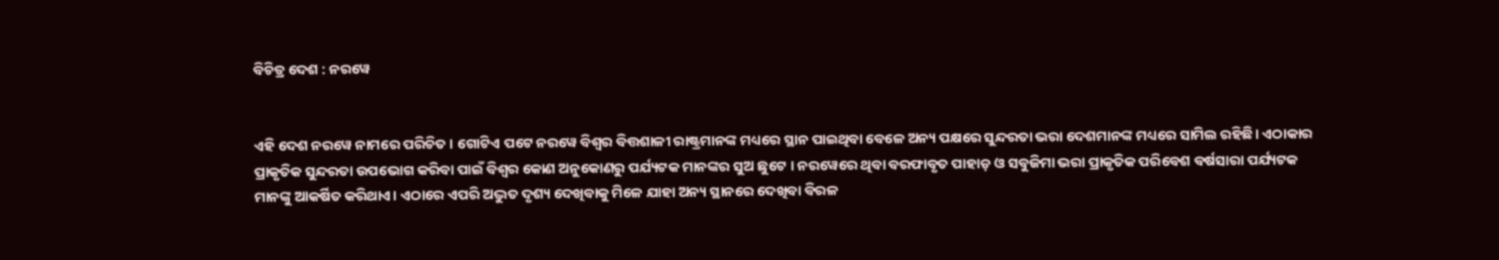ବିଚିତ୍ର ଦେଶ : ନରୱେ


ଏହି ଦେଶ ନରୱେ ନାମରେ ପରିଚିତ । ଗୋଟିଏ ପଟେ ନରୱେ ବିଶ୍ୱର ବିତ୍ତଶାଳୀ ରାଷ୍ଟ୍ରମାନଙ୍କ ମଧ୍ୟରେ ସ୍ଥାନ ପାଇଥିବା ବେଳେ ଅନ୍ୟ ପକ୍ଷରେ ସୁନ୍ଦରତା ଭରା ଦେଶମାନଙ୍କ ମଧ୍ୟରେ ସାମିଲ ରହିଛି। ଏଠାକାର ପ୍ରାକୃତିକ ସୁନ୍ଦରତା ଉପଭୋଗ କରିବା ପାଇଁ ବିଶ୍ୱର କୋଣ ଅନୁକୋଣରୁ ପର୍ଯ୍ୟଟକ ମାନଙ୍କର ସୁଅ ଛୁଟେ । ନରୱେରେ ଥିବା ବରଫାବୃତ ପାହାଡ଼ ଓ ସବୁଜିମା ଭରା ପ୍ରାକୃତିକ ପରିବେଶ ବର୍ଷସାରା ପର୍ଯ୍ୟଟକ ମାନଙ୍କୁ ଆକର୍ଷିତ କରିଥାଏ। ଏଠାରେ ଏପରି ଅଦ୍ଭୁତ ଦୃଶ୍ୟ ଦେଖିବାକୁ ମିଳେ ଯାହା ଅନ୍ୟ ସ୍ଥାନରେ ଦେଖିବା ବିରଳ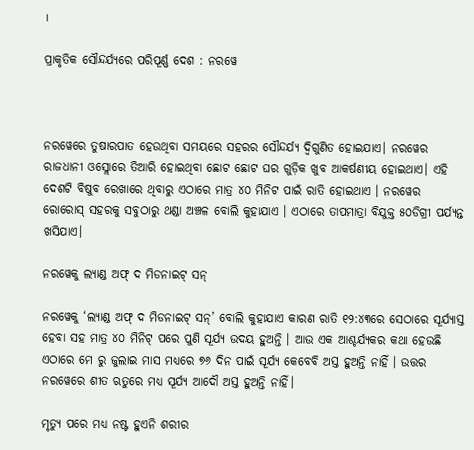।

ପ୍ରାକୃତିକ ସୌନ୍ଦର୍ଯ୍ୟରେ ପରିପୂର୍ଣ୍ଣ ଦେଶ : ନରୱେ



ନରୱେରେ ତୁଷାରପାତ ହେଉଥିବା ସମୟରେ ସହରର ସୌନ୍ଦର୍ଯ୍ୟ ଦ୍ୱିଗୁଣିତ ହୋଇଯାଏ। ନରୱେର ରାଜଧାନୀ ଓସ୍ଲୋରେ ତିଆରି ହୋଇଥିବା ଛୋଟ ଛୋଟ ଘର ଗୁଡ଼ିକ ଖୁବ ଆକର୍ଷଣୀୟ ହୋଇଥାଏ। ଏହି ଦେଶଟି ବିଷୁବ ରେଖାରେ ଥିବାରୁ ଏଠାରେ ମାତ୍ର ୪୦ ମିନିଟ ପାଇଁ ରାତି ହୋଇଥାଏ । ନରୱେର ରୋରୋସ୍ ସହରକୁ ସବୁଠାରୁ ଥଣ୍ଡା ଅଞ୍ଚଳ ବୋଲି କୁହାଯାଏ । ଏଠାରେ ତାପମାତ୍ରା ବିଯୁକ୍ତ ୫୦ଡିଗ୍ରୀ ପର୍ଯ୍ୟନ୍ତ ଖସିଯାଏ।

ନରୱେକୁ ଲ୍ୟାଣ୍ଡ ଅଫ୍ ଦ ମିଡନାଇଟ୍ ସନ୍‌

ନରୱେକୁ ‘ଲ୍ୟାଣ୍ଡ ଅଫ୍ ଦ ମିଡନାଇଟ୍ ସନ୍’ ବୋଲି କୁହାଯାଏ କାରଣ ରାତି ୧୨:୪୩ରେ ସେଠାରେ ସୂର୍ଯ୍ୟାସ୍ତ ହେବା ସହ ମାତ୍ର ୪୦ ମିନିଟ୍ ପରେ ପୁଣି ସୂର୍ଯ୍ୟ ଉଦୟ ହୁଅନ୍ତି । ଆଉ ଏକ ଆଶ୍ଚର୍ଯ୍ୟକର କଥା ହେଉଛି ଏଠାରେ ମେ ରୁ ଜୁଲାଇ ମାସ ମଧ୍ୟରେ ୭୬ ଦିନ ପାଇଁ ସୂର୍ଯ୍ୟ କେବେବି ଅସ୍ତ ହୁଅନ୍ତି ନାହିଁ । ଉତ୍ତର ନରୱେରେ ଶୀତ ଋତୁରେ ମଧ୍ୟ ସୂର୍ଯ୍ୟ ଆଦୌ ଅସ୍ତ ହୁଅନ୍ତି ନାହିଁ।

ମୃତ୍ୟୁ ପରେ ମଧ୍ୟ ନଷ୍ଟ ହୁଏନି ଶରୀର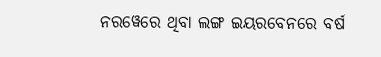ନରୱେରେ ଥିବା ଲଙ୍ଗ ଇୟରବେନରେ ବର୍ଷ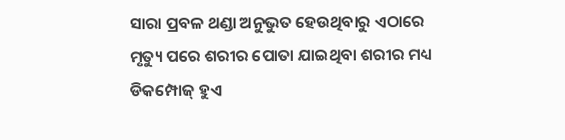ସାରା ପ୍ରବଳ ଥଣ୍ଡା ଅନୁଭୁତ ହେଉଥିବାରୁ ଏଠାରେ ମୃତ୍ୟୁ ପରେ ଶରୀର ପୋତା ଯାଇଥିବା ଶରୀର ମଧ୍ୟ ଡିକମ୍ପୋଜ୍ ହୁଏ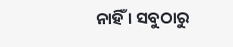ନାହିଁ । ସବୁଠାରୁ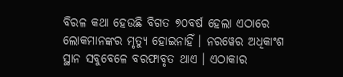ବିରଳ କଥା ହେଉଛି ବିଗତ ୭୦ବର୍ଷ ହେଲା ଏଠାରେ ଲୋକମାନଙ୍କର ମୃତ୍ୟୁ ହୋଇନାହିଁ । ନରୱେର ଅଧିକାଂଶ ସ୍ଥାନ ସବୁବେଳେ ବରଫାବୃତ ଥାଏ । ଏଠାକାର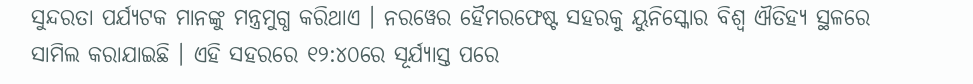ସୁନ୍ଦରତା ପର୍ଯ୍ୟଟକ ମାନଙ୍କୁ ମନ୍ତ୍ରମୁଗ୍ଧ କରିଥାଏ । ନରୱେର ହୈମରଫେଷ୍ଟ ସହରକୁ ୟୁନିସ୍କୋର ବିଶ୍ୱ ଐତିହ୍ୟ ସ୍ଥଳରେ ସାମିଲ କରାଯାଇଛି । ଏହି ସହରରେ ୧୨:୪୦ରେ ସୂର୍ଯ୍ୟାସ୍ତ ପରେ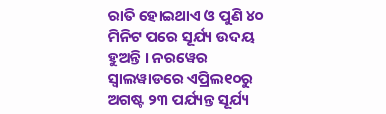ରାତି ହୋଇଥାଏ ଓ ପୁଣି ୪୦ ମିନିଟ ପରେ ସୂର୍ଯ୍ୟ ଉଦୟ ହୁଅନ୍ତି । ନରୱେର ସ୍ୱାଲୱାଡରେ ଏପ୍ରିଲ୧୦ରୁ ଅଗଷ୍ଟ ୨୩ ପର୍ଯ୍ୟନ୍ତ ସୂର୍ଯ୍ୟ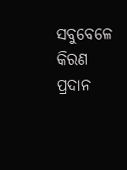ସବୁବେଳେ କିରଣ ପ୍ରଦାନ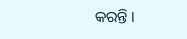କରନ୍ତି ।